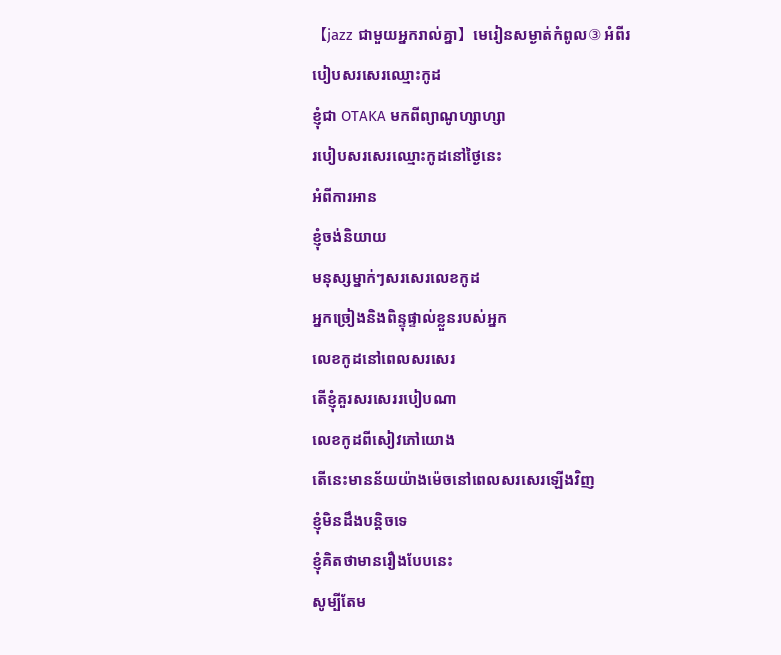【jazz ជាមួយអ្នករាល់គ្នា】មេរៀនសម្ងាត់កំពូល③ អំពីរបៀបសរសេរឈ្មោះកូដ
ខ្ញុំជា OTAKA មកពីព្យាណូហ្សាហ្សា
របៀបសរសេរឈ្មោះកូដនៅថ្ងៃនេះ
អំពីការអាន
ខ្ញុំចង់និយាយ
មនុស្សម្នាក់ៗសរសេរលេខកូដ
អ្នកច្រៀងនិងពិន្ទុផ្ទាល់ខ្លួនរបស់អ្នក
លេខកូដនៅពេលសរសេរ
តើខ្ញុំគួរសរសេររបៀបណា
លេខកូដពីសៀវភៅយោង
តើនេះមានន័យយ៉ាងម៉េចនៅពេលសរសេរឡើងវិញ
ខ្ញុំមិនដឹងបន្តិចទេ
ខ្ញុំគិតថាមានរឿងបែបនេះ
សូម្បីតែម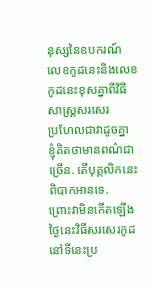នុស្សនៃឧបករណ៍
លេខកូដនេះនិងលេខកូដនេះខុសគ្នាពីវិធីសាស្ត្រសរសេរ
ប្រហែលជាវាដូចគ្នា
ខ្ញុំគិតថាមានពណ៌ជាច្រើន. តើបុគ្គលិកនេះពិបាកអានទេ.
ព្រោះវាមិនកើតឡើង
ថ្ងៃនេះវិធីសរសេរកូដ
នៅទីនេះប្រ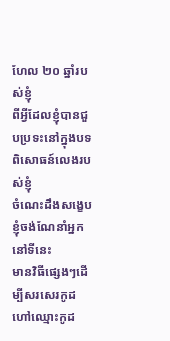ហែល ២០ ឆ្នាំរបស់ខ្ញុំ
ពីអ្វីដែលខ្ញុំបានជួបប្រទះនៅក្នុងបទពិសោធន៍លេងរបស់ខ្ញុំ
ចំណេះដឹងសង្ខេប
ខ្ញុំចង់ណែនាំអ្នកនៅទីនេះ
មានវិធីផ្សេងៗដើម្បីសរសេរកូដ
ហៅឈ្មោះកូដ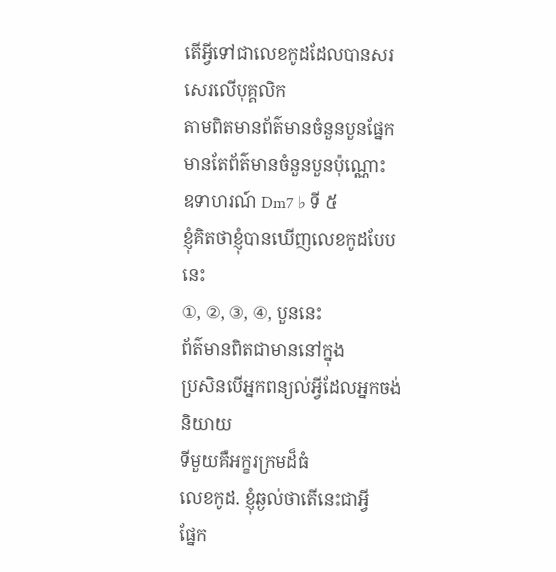តើអ្វីទៅជាលេខកូដដែលបានសរសេរលើបុគ្គលិក
តាមពិតមានព័ត៌មានចំនួនបួនផ្នែក
មានតែព័ត៌មានចំនួនបួនប៉ុណ្ណោះ
ឧទាហរណ៍ Dm7 ♭ ទី ៥
ខ្ញុំគិតថាខ្ញុំបានឃើញលេខកូដបែបនេះ
①, ②, ③, ④, បួននេះ
ព័ត៌មានពិតជាមាននៅក្នុង
ប្រសិនបើអ្នកពន្យល់អ្វីដែលអ្នកចង់និយាយ
ទីមួយគឺអក្ខរក្រមដ៏ធំ
លេខកូដ. ខ្ញុំឆ្ងល់ថាតើនេះជាអ្វី
ផ្នែក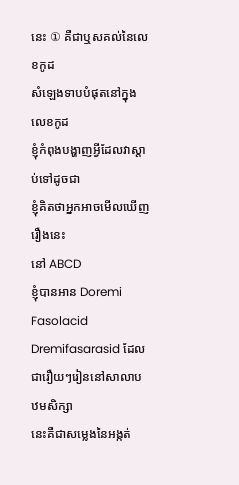នេះ ① គឺជាឬសគល់នៃលេខកូដ
សំឡេងទាបបំផុតនៅក្នុងលេខកូដ
ខ្ញុំកំពុងបង្ហាញអ្វីដែលវាស្តាប់ទៅដូចជា
ខ្ញុំគិតថាអ្នកអាចមើលឃើញរឿងនេះ
នៅ ABCD
ខ្ញុំបានអាន Doremi Fasolacid
Dremifasarasid ដែលជារឿយៗរៀននៅសាលាបឋមសិក្សា
នេះគឺជាសម្លេងនៃអង្កត់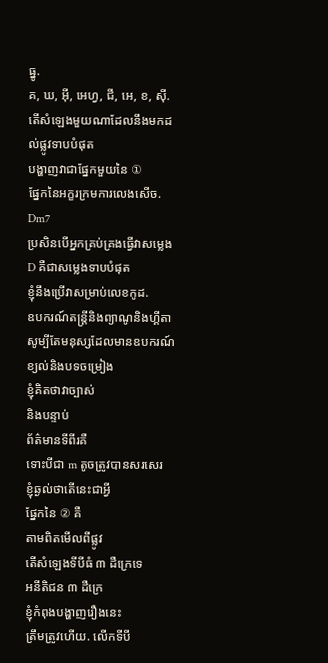ធ្នូ.
គ, ឃ, អ៊ី, អេហ្វ, ជី, អេ, ខ, ស៊ី.
តើសំឡេងមួយណាដែលនឹងមកដល់ផ្លូវទាបបំផុត
បង្ហាញវាជាផ្នែកមួយនៃ ①
ផ្នែកនៃអក្ខរក្រមការលេងសើច. Dm7
ប្រសិនបើអ្នកគ្រប់គ្រងធ្វើវាសម្លេង D គឺជាសម្លេងទាបបំផុត
ខ្ញុំនឹងប្រើវាសម្រាប់លេខកូដ.
ឧបករណ៍តន្រ្តីនិងព្យាណូនិងហ្គីតា
សូម្បីតែមនុស្សដែលមានឧបករណ៍ខ្យល់និងបទចម្រៀង
ខ្ញុំគិតថាវាច្បាស់
និងបន្ទាប់
ព័ត៌មានទីពីរគឺ
ទោះបីជា m តូចត្រូវបានសរសេរ
ខ្ញុំឆ្ងល់ថាតើនេះជាអ្វី
ផ្នែកនៃ ② គឺ
តាមពិតមើលពីផ្លូវ
តើសំឡេងទីបីធំ ៣ ដឺក្រេទេ
អនីតិជន ៣ ដឺក្រេ
ខ្ញុំកំពុងបង្ហាញរឿងនេះ
ត្រឹមត្រូវហើយ. លើកទីបី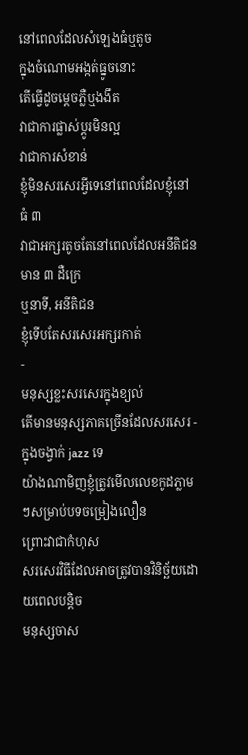នៅពេលដែលសំឡេងធំឬតូច
ក្នុងចំណោមអង្កត់ធ្នូចនោះ
តើធ្វើដូចម្តេចភ្លឺឬងងឹត
វាជាការផ្លាស់ប្តូរមិនល្អ
វាជាការសំខាន់
ខ្ញុំមិនសរសេរអ្វីទេនៅពេលដែលខ្ញុំនៅធំ ៣
វាជាអក្សរតូចតែនៅពេលដែលអនីតិជនមាន ៣ ដឺក្រេ
ឬនាទី, អនីតិជន
ខ្ញុំទើបតែសរសេរអក្សរកាត់
-
មនុស្សខ្លះសរសេរក្នុងខ្យល់
តើមានមនុស្សភាគច្រើនដែលសរសេរ - ក្នុងចង្វាក់ jazz ទេ
យ៉ាងណាមិញខ្ញុំត្រូវមើលលេខកូដភ្លាមៗសម្រាប់បទចម្រៀងលឿន
ព្រោះវាជាកំហុស
សរសេរវិធីដែលអាចត្រូវបានវិនិច្ឆ័យដោយពេលបន្តិច
មនុស្សចាស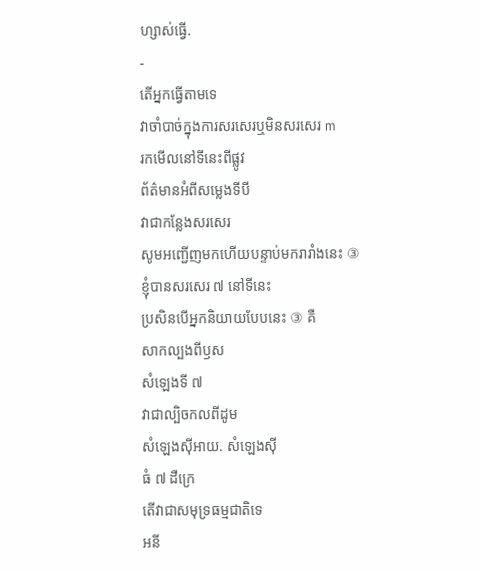ហ្សាស់ធ្វើ.
-
តើអ្នកធ្វើតាមទេ
វាចាំបាច់ក្នុងការសរសេរឬមិនសរសេរ m
រកមើលនៅទីនេះពីផ្លូវ
ព័ត៌មានអំពីសម្លេងទីបី
វាជាកន្លែងសរសេរ
សូមអញ្ជើញមកហើយបន្ទាប់មករារាំងនេះ ③
ខ្ញុំបានសរសេរ ៧ នៅទីនេះ
ប្រសិនបើអ្នកនិយាយបែបនេះ ③ គឺ
សាកល្បងពីឫស
សំឡេងទី ៧
វាជាល្បិចកលពីដូម
សំឡេងស៊ីអាយ. សំឡេងស៊ី
ធំ ៧ ដឺក្រេ
តើវាជាសមុទ្រធម្មជាតិទេ
អនី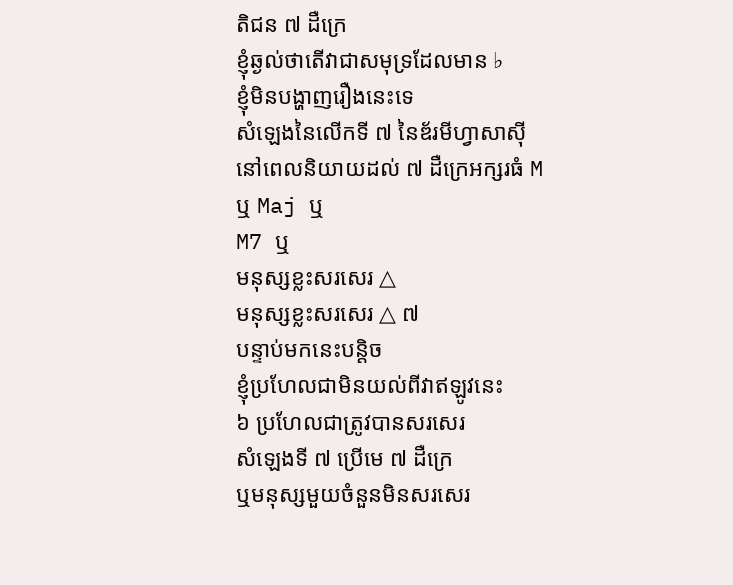តិជន ៧ ដឺក្រេ
ខ្ញុំឆ្ងល់ថាតើវាជាសមុទ្រដែលមាន ♭
ខ្ញុំមិនបង្ហាញរឿងនេះទេ
សំឡេងនៃលើកទី ៧ នៃឌ័រមីហ្វាសាស៊ី
នៅពេលនិយាយដល់ ៧ ដឺក្រេអក្សរធំ M
ឬ Maj ឬ
M7 ឬ
មនុស្សខ្លះសរសេរ △
មនុស្សខ្លះសរសេរ △ ៧
បន្ទាប់មកនេះបន្តិច
ខ្ញុំប្រហែលជាមិនយល់ពីវាឥឡូវនេះ
៦ ប្រហែលជាត្រូវបានសរសេរ
សំឡេងទី ៧ ប្រើមេ ៧ ដឺក្រេ
ឬមនុស្សមួយចំនួនមិនសរសេរ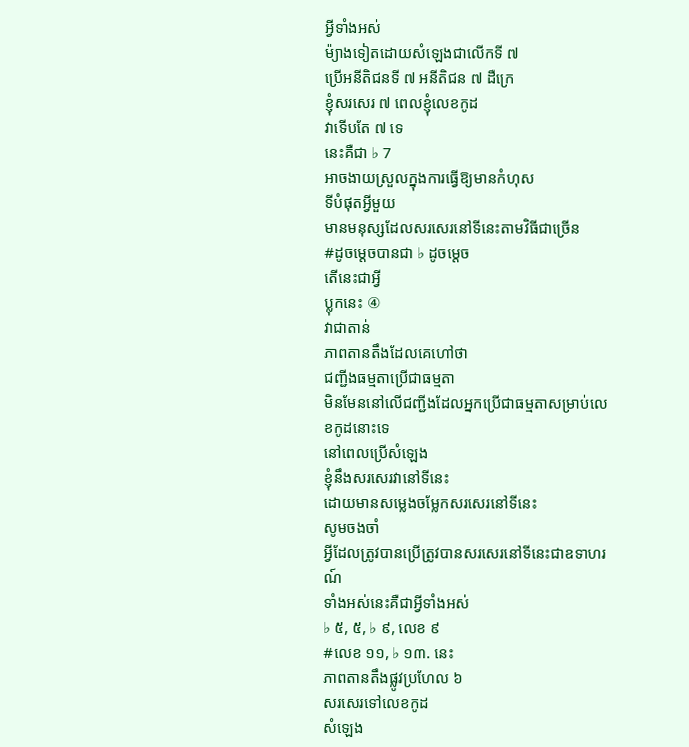អ្វីទាំងអស់
ម៉្យាងទៀតដោយសំឡេងជាលើកទី ៧
ប្រើអនីតិជនទី ៧ អនីតិជន ៧ ដឺក្រេ
ខ្ញុំសរសេរ ៧ ពេលខ្ញុំលេខកូដ
វាទើបតែ ៧ ទេ
នេះគឺជា ♭ 7
អាចងាយស្រួលក្នុងការធ្វើឱ្យមានកំហុស
ទីបំផុតអ្វីមួយ
មានមនុស្សដែលសរសេរនៅទីនេះតាមវិធីជាច្រើន
#ដូចម្ដេចបានជា ♭ ដូចម្ដេច
តើនេះជាអ្វី
ប្លុកនេះ ④
វាជាតាន់
ភាពតានតឹងដែលគេហៅថា
ជញ្ជីងធម្មតាប្រើជាធម្មតា
មិនមែននៅលើជញ្ជីងដែលអ្នកប្រើជាធម្មតាសម្រាប់លេខកូដនោះទេ
នៅពេលប្រើសំឡេង
ខ្ញុំនឹងសរសេរវានៅទីនេះ
ដោយមានសម្លេងចម្លែកសរសេរនៅទីនេះ
សូមចងចាំ
អ្វីដែលត្រូវបានប្រើត្រូវបានសរសេរនៅទីនេះជាឧទាហរណ៍
ទាំងអស់នេះគឺជាអ្វីទាំងអស់
♭ ៥, ៥, ♭ ៩, លេខ ៩
#លេខ ១១, ♭ ១៣. នេះ
ភាពតានតឹងផ្លូវប្រហែល ៦
សរសេរទៅលេខកូដ
សំឡេង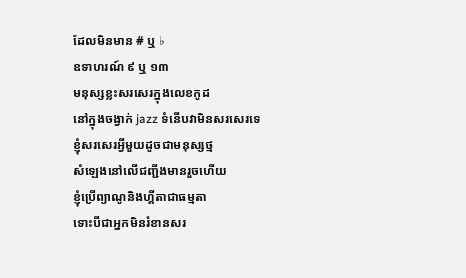ដែលមិនមាន # ឬ ♭
ឧទាហរណ៍ ៩ ឬ ១៣
មនុស្សខ្លះសរសេរក្នុងលេខកូដ
នៅក្នុងចង្វាក់ jazz ទំនើបវាមិនសរសេរទេ
ខ្ញុំសរសេរអ្វីមួយដូចជាមនុស្សថ្ម
សំឡេងនៅលើជញ្ជីងមានរួចហើយ
ខ្ញុំប្រើព្យាណូនិងហ្គីតាជាធម្មតា
ទោះបីជាអ្នកមិនរំខានសរ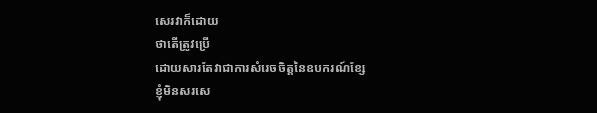សេរវាក៏ដោយ
ថាតើត្រូវប្រើ
ដោយសារតែវាជាការសំរេចចិត្តនៃឧបករណ៍ខ្សែ
ខ្ញុំមិនសរសេ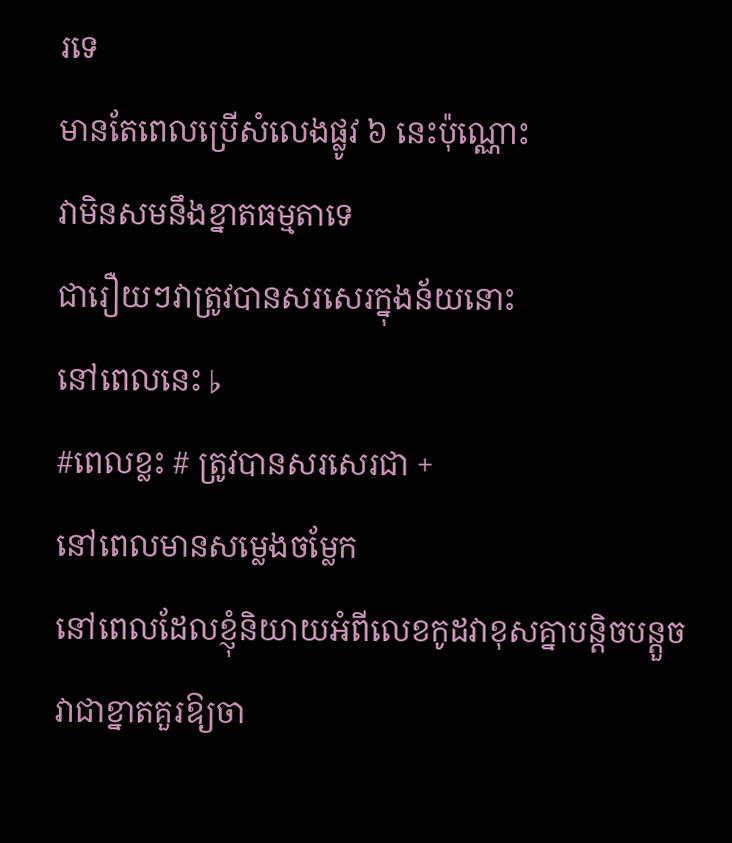រទេ
មានតែពេលប្រើសំលេងផ្លូវ ៦ នេះប៉ុណ្ណោះ
វាមិនសមនឹងខ្នាតធម្មតាទេ
ជារឿយៗវាត្រូវបានសរសេរក្នុងន័យនោះ
នៅពេលនេះ ♭
#ពេលខ្លះ # ត្រូវបានសរសេរជា +
នៅពេលមានសម្លេងចម្លែក
នៅពេលដែលខ្ញុំនិយាយអំពីលេខកូដវាខុសគ្នាបន្តិចបន្តួច
វាជាខ្នាតគួរឱ្យចា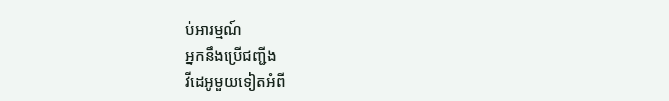ប់អារម្មណ៍
អ្នកនឹងប្រើជញ្ជីង
វីដេអូមួយទៀតអំពី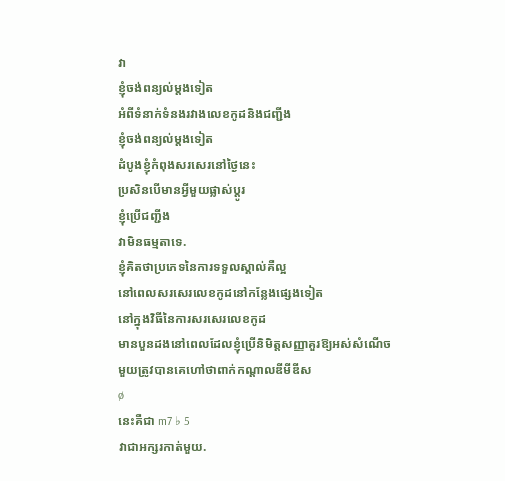វា
ខ្ញុំចង់ពន្យល់ម្តងទៀត
អំពីទំនាក់ទំនងរវាងលេខកូដនិងជញ្ជីង
ខ្ញុំចង់ពន្យល់ម្តងទៀត
ដំបូងខ្ញុំកំពុងសរសេរនៅថ្ងៃនេះ
ប្រសិនបើមានអ្វីមួយផ្លាស់ប្តូរ
ខ្ញុំប្រើជញ្ជីង
វាមិនធម្មតាទេ.
ខ្ញុំគិតថាប្រភេទនៃការទទួលស្គាល់គឺល្អ
នៅពេលសរសេរលេខកូដនៅកន្លែងផ្សេងទៀត
នៅក្នុងវិធីនៃការសរសេរលេខកូដ
មានបួនដងនៅពេលដែលខ្ញុំប្រើនិមិត្តសញ្ញាគួរឱ្យអស់សំណើច
មួយត្រូវបានគេហៅថាពាក់កណ្តាលឌីមីឌីស
ø
នេះគឺជា m7 ♭ 5
វាជាអក្សរកាត់មួយ.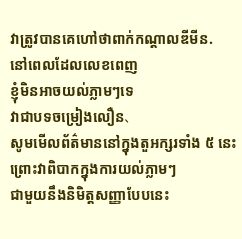វាត្រូវបានគេហៅថាពាក់កណ្តាលឌីមីន.
នៅពេលដែលលេខពេញ
ខ្ញុំមិនអាចយល់ភ្លាមៗទេ
វាជាបទចម្រៀងលឿន、
សូមមើលព័ត៌មាននៅក្នុងតួអក្សរទាំង ៥ នេះ
ព្រោះវាពិបាកក្នុងការយល់ភ្លាមៗ
ជាមួយនឹងនិមិត្តសញ្ញាបែបនេះ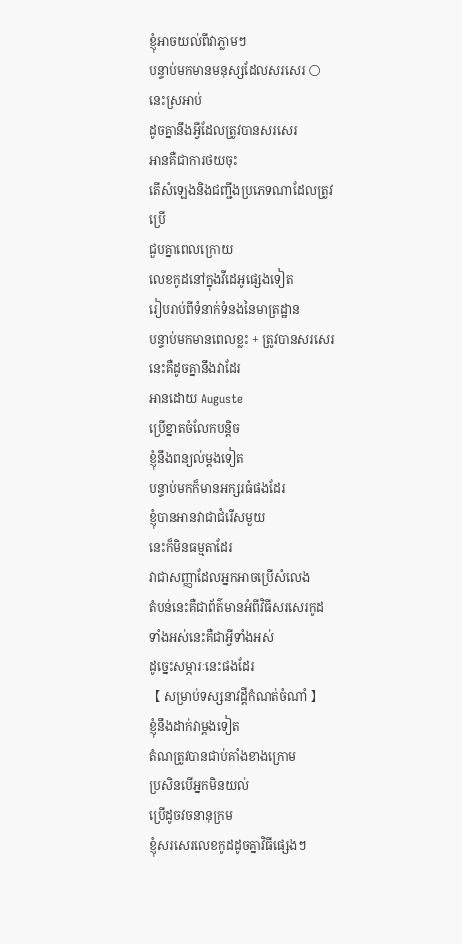ខ្ញុំអាចយល់ពីវាភ្លាមៗ
បន្ទាប់មកមានមនុស្សដែលសរសេរ 〇
នេះស្រអាប់
ដូចគ្នានឹងអ្វីដែលត្រូវបានសរសេរ
អានគឺជាការថយចុះ
តើសំឡេងនិងជញ្ជីងប្រភេទណាដែលត្រូវប្រើ
ជួបគ្នាពេលក្រោយ
លេខកូដនៅក្នុងវីដេអូផ្សេងទៀត
រៀបរាប់ពីទំនាក់ទំនងនៃមាត្រដ្ឋាន
បន្ទាប់មកមានពេលខ្លះ + ត្រូវបានសរសេរ
នេះគឺដូចគ្នានឹងវាដែរ
អានដោយ Auguste
ប្រើខ្នាតចំលែកបន្តិច
ខ្ញុំនឹងពន្យល់ម្តងទៀត
បន្ទាប់មកក៏មានអក្សរធំផងដែរ
ខ្ញុំបានអានវាជាជំរើសមួយ
នេះក៏មិនធម្មតាដែរ
វាជាសញ្ញាដែលអ្នកអាចប្រើសំលេង
តំបន់នេះគឺជាព័ត៌មានអំពីវិធីសរសេរកូដ
ទាំងអស់នេះគឺជាអ្វីទាំងអស់
ដូច្នេះសម្ភារៈនេះផងដែរ
【 សម្រាប់ទស្សនាវដ្តីកំណត់ចំណាំ 】
ខ្ញុំនឹងដាក់វាម្តងទៀត
តំណត្រូវបានជាប់គាំងខាងក្រោម
ប្រសិនបើអ្នកមិនយល់
ប្រើដូចវចនានុក្រម
ខ្ញុំសរសេរលេខកូដដូចគ្នាវិធីផ្សេងៗ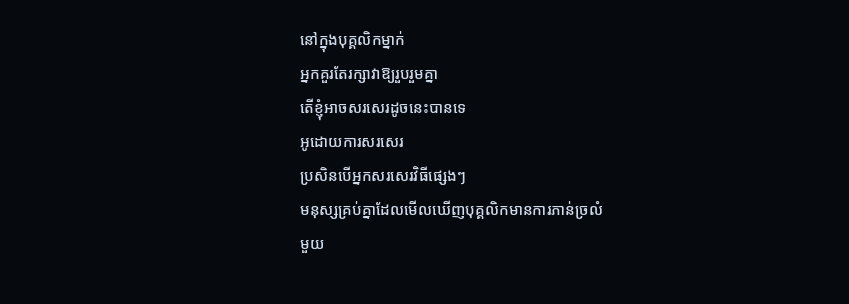នៅក្នុងបុគ្គលិកម្នាក់
អ្នកគួរតែរក្សាវាឱ្យរួបរួមគ្នា
តើខ្ញុំអាចសរសេរដូចនេះបានទេ
អូដោយការសរសេរ
ប្រសិនបើអ្នកសរសេរវិធីផ្សេងៗ
មនុស្សគ្រប់គ្នាដែលមើលឃើញបុគ្គលិកមានការភាន់ច្រលំ
មួយ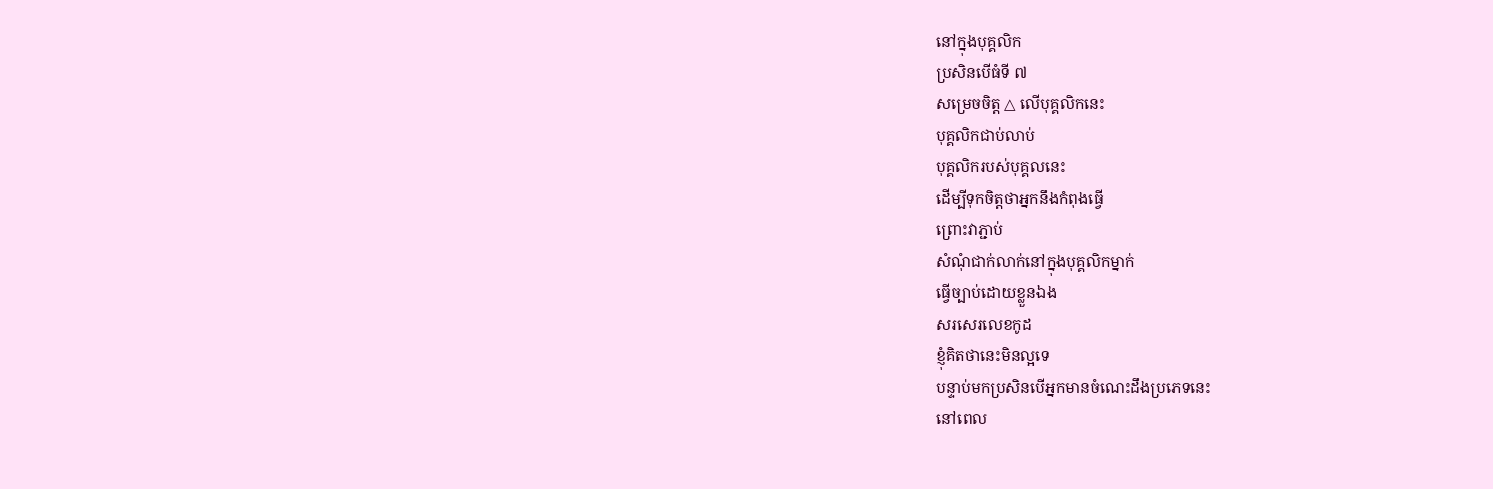នៅក្នុងបុគ្គលិក
ប្រសិនបើធំទី ៧
សម្រេចចិត្ត △ លើបុគ្គលិកនេះ
បុគ្គលិកជាប់លាប់
បុគ្គលិករបស់បុគ្គលនេះ
ដើម្បីទុកចិត្តថាអ្នកនឹងកំពុងធ្វើ
ព្រោះវាភ្ជាប់
សំណុំជាក់លាក់នៅក្នុងបុគ្គលិកម្នាក់
ធ្វើច្បាប់ដោយខ្លួនឯង
សរសេរលេខកូដ
ខ្ញុំគិតថានេះមិនល្អទេ
បន្ទាប់មកប្រសិនបើអ្នកមានចំណេះដឹងប្រភេទនេះ
នៅពេល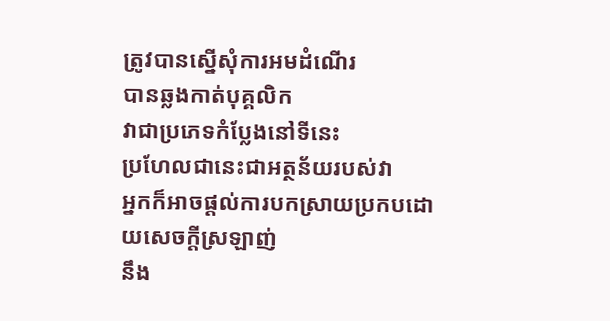ត្រូវបានស្នើសុំការអមដំណើរ
បានឆ្លងកាត់បុគ្គលិក
វាជាប្រភេទកំប្លែងនៅទីនេះ
ប្រហែលជានេះជាអត្ថន័យរបស់វា
អ្នកក៏អាចផ្តល់ការបកស្រាយប្រកបដោយសេចក្តីស្រឡាញ់
នឹង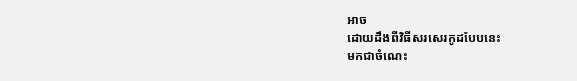អាច
ដោយដឹងពីវិធីសរសេរកូដបែបនេះ
មកជាចំណេះ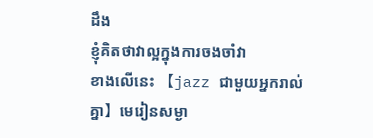ដឹង
ខ្ញុំគិតថាវាល្អក្នុងការចងចាំវា
ខាងលើនេះ 【jazz ជាមួយអ្នករាល់គ្នា】មេរៀនសម្ងា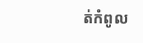ត់កំពូល